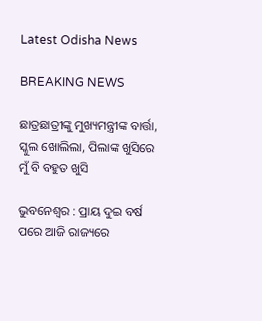Latest Odisha News

BREAKING NEWS

ଛାତ୍ରଛାତ୍ରୀଙ୍କୁ ମୁଖ୍ୟମନ୍ତ୍ରୀଙ୍କ ବାର୍ତ୍ତା, ସ୍କୁଲ ଖୋଲିଲା, ପିଲାଙ୍କ ଖୁସିରେ ମୁଁ ବି ବହୁତ ଖୁସି

ଭୁବନେଶ୍ବର : ପ୍ରାୟ ଦୁଇ ବର୍ଷ ପରେ ଆଜି ରାଜ୍ୟରେ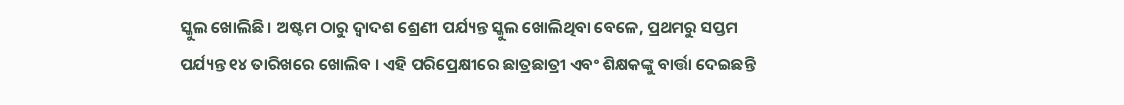ସ୍କୁଲ ଖୋଲିଛି । ଅଷ୍ଟମ ଠାରୁ ଦ୍ବାଦଶ ଶ୍ରେଣୀ ପର୍ଯ୍ୟନ୍ତ ସ୍କୁଲ ଖୋଲିଥିବା ବେଳେ, ପ୍ରଥମରୁ ସପ୍ତମ ପର୍ଯ୍ୟନ୍ତ ୧୪ ତାରିଖରେ ଖୋଲିବ । ଏହି ପରିପ୍ରେକ୍ଷୀରେ ଛାତ୍ରଛାତ୍ରୀ ଏବଂ ଶିକ୍ଷକଙ୍କୁ ବାର୍ତ୍ତା ଦେଇଛନ୍ତି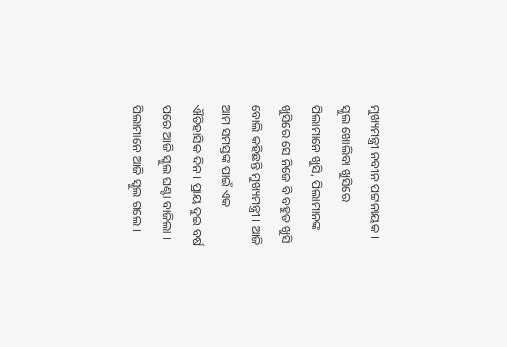ମୁଖ୍ୟମନ୍ତ୍ରୀ ନବୀନ ପଟ୍ଟନାୟକ । ସ୍କୁଲ ଖୋଲିବା ଖୁସିରେ ପିଲାମାନେ ଖୁସି, ପିଲାମାନଙ୍କ ଖୁସିରେ ସେ ନିଜେ ବି ବହୁତ ଖୁସି ବୋଲି କହିଛନ୍ତି ମୁଖ୍ୟମନ୍ତ୍ରୀ । ଆଜି ଆମ ସମସ୍ତଙ୍କ ପାଇଁ ଏକ ଐତିହାସିକ ଦିନ । ପ୍ରାୟ ଦୁଇ ବର୍ଷ ପରେ ଆଜି ସ୍କୁଲ ଘଣ୍ଟା ବାଜିଲା । ପିଲାମାନେ ଆଜି ସ୍କୁଲ ଗଲେ ।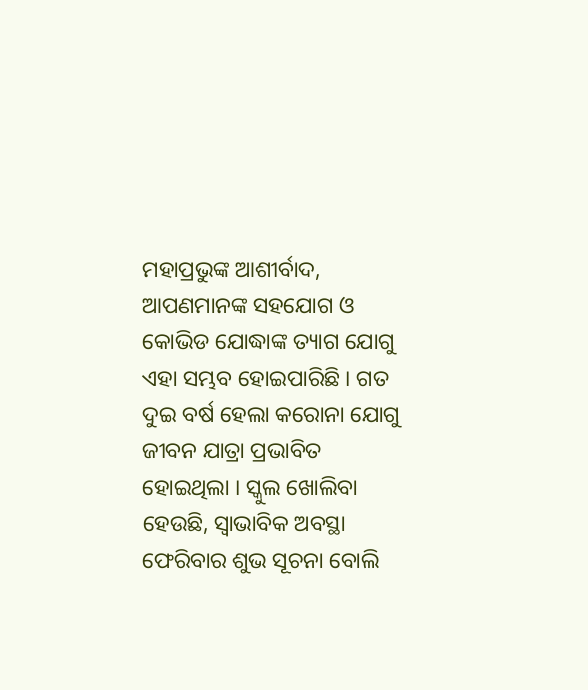ମହାପ୍ରଭୁଙ୍କ ଆଶୀର୍ବାଦ, ଆପଣମାନଙ୍କ ସହଯୋଗ ଓ କୋଭିଡ ଯୋଦ୍ଧାଙ୍କ ତ୍ୟାଗ ଯୋଗୁ ଏହା ସମ୍ଭବ ହୋଇପାରିଛି । ଗତ ଦୁଇ ବର୍ଷ ହେଲା କରୋନା ଯୋଗୁ ଜୀବନ ଯାତ୍ରା ପ୍ରଭାବିତ ହୋଇଥିଲା । ସ୍କୁଲ ଖୋଲିବା ହେଉଛି, ସ୍ବାଭାବିକ ଅବସ୍ଥା ଫେରିବାର ଶୁଭ ସୂଚନା ବୋଲି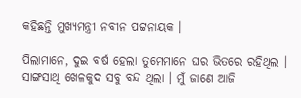କହିଛନ୍ତି ମୁଖ୍ୟମନ୍ତ୍ରୀ ନବୀନ ପଟ୍ଟନାୟକ ।

ପିଲାମାନେ, ଦୁଇ ବର୍ଷ ହେଲା ତୁମେମାନେ ଘର ଭିତରେ ରହିଥିଲ । ସାଙ୍ଗସାଥି ଖେଳକୁଦ ସବୁ ବନ୍ଦ ଥିଲା । ମୁଁ ଜାଣେ ଆଜି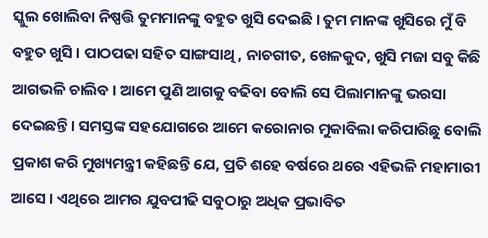ସ୍କୁଲ ଖୋଲିବା ନିଷ୍ପତ୍ତି ତୁମମାନଙ୍କୁ ବହୁତ ଖୁସି ଦେଇଛି । ତୁମ ମାନଙ୍କ ଖୁସିରେ ମୁଁ ବି ବହୁତ ଖୁସି । ପାଠପଢା ସହିତ ସାଙ୍ଗସାଥି, ନାଚଗୀତ, ଖେଳକୁଦ, ଖୁସି ମଜା ସବୁ କିଛି ଆଗଭଳି ଚାଲିବ । ଆମେ ପୁଣି ଆଗକୁ ବଢିବା ବୋଲି ସେ ପିଲାମାନଙ୍କୁ ଭରସା ଦେଇଛନ୍ତି । ସମସ୍ତଙ୍କ ସହଯୋଗରେ ଆମେ କରୋନାର ମୁକାବିଲା କରିପାରିଛୁ ବୋଲି ପ୍ରକାଶ କରି ମୁଖ୍ୟମନ୍ତ୍ରୀ କହିଛନ୍ତି ଯେ, ପ୍ରତି ଶହେ ବର୍ଷରେ ଥରେ ଏହିଭଳି ମହାମାରୀ ଆସେ । ଏଥିରେ ଆମର ଯୁବପୀଢି ସବୁଠାରୁ ଅଧିକ ପ୍ରଭାବିତ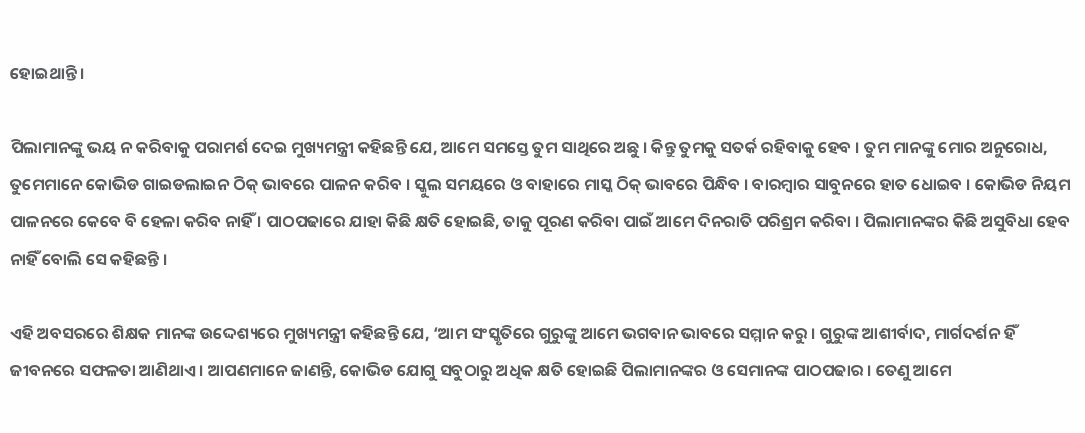ହୋଇଥାନ୍ତି ।

ପିଲାମାନଙ୍କୁ ଭୟ ନ କରିବାକୁ ପରାମର୍ଶ ଦେଇ ମୁଖ୍ୟମନ୍ତ୍ରୀ କହିଛନ୍ତି ଯେ, ଆମେ ସମସ୍ତେ ତୁମ ସାଥିରେ ଅଛୁ । କିନ୍ତୁ ତୁମକୁ ସତର୍କ ରହିବାକୁ ହେବ । ତୁମ ମାନଙ୍କୁ ମୋର ଅନୁରୋଧ, ତୁମେମାନେ କୋଭିଡ ଗାଇଡଲାଇନ ଠିକ୍‌ ଭାବରେ ପାଳନ କରିବ । ସ୍କୁଲ ସମୟରେ ଓ ବାହାରେ ମାସ୍କ ଠିକ୍‌ ଭାବରେ ପିନ୍ଧିବ । ବାରମ୍ବାର ସାବୁନରେ ହାତ ଧୋଇବ । କୋଭିଡ ନିୟମ ପାଳନରେ କେବେ ବି ହେଳା କରିବ ନାହିଁ । ପାଠପଢାରେ ଯାହା କିଛି କ୍ଷତି ହୋଇଛି, ତାକୁ ପୂରଣ କରିବା ପାଇଁ ଆମେ ଦିନରାତି ପରିଶ୍ରମ କରିବା । ପିଲାମାନଙ୍କର କିଛି ଅସୁବିଧା ହେବ ନାହିଁ ବୋଲି ସେ କହିଛନ୍ତି ।

ଏହି ଅବସରରେ ଶିକ୍ଷକ ମାନଙ୍କ ଉଦ୍ଦେଶ୍ୟରେ ମୁଖ୍ୟମନ୍ତ୍ରୀ କହିଛନ୍ତି ଯେ, ‘ଆମ ସଂସ୍କୃତିରେ ଗୁରୁଙ୍କୁ ଆମେ ଭଗବାନ ଭାବରେ ସମ୍ମାନ କରୁ । ଗୁରୁଙ୍କ ଆଶୀର୍ବାଦ, ମାର୍ଗଦର୍ଶନ ହିଁ ଜୀବନରେ ସଫଳତା ଆଣିଥାଏ । ଆପଣମାନେ ଜାଣନ୍ତି, କୋଭିଡ ଯୋଗୁ ସବୁଠାରୁ ଅଧିକ କ୍ଷତି ହୋଇଛି ପିଲାମାନଙ୍କର ଓ ସେମାନଙ୍କ ପାଠପଢାର । ତେଣୁ ଆମେ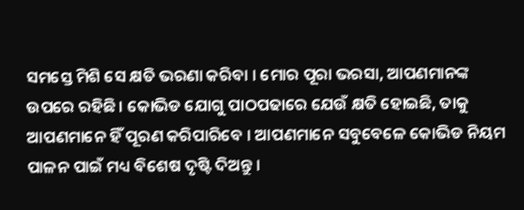ସମସ୍ତେ ମିଶି ସେ କ୍ଷତି ଭରଣା କରିବା । ମୋର ପୂରା ଭରସା, ଆପଣମାନଙ୍କ ଉପରେ ରହିଛି । କୋଭିଡ ଯୋଗୁ ପାଠପଢାରେ ଯେଉଁ କ୍ଷତି ହୋଇଛି, ତାକୁ ଆପଣମାନେ ହିଁ ପୂରଣ କରିପାରିବେ । ଆପଣମାନେ ସବୁବେଳେ କୋଭିଡ ନିୟମ ପାଳନ ପାଇଁ ମଧ୍ୟ ବିଶେଷ ଦୃଷ୍ଟି ଦିଅନ୍ତୁ ।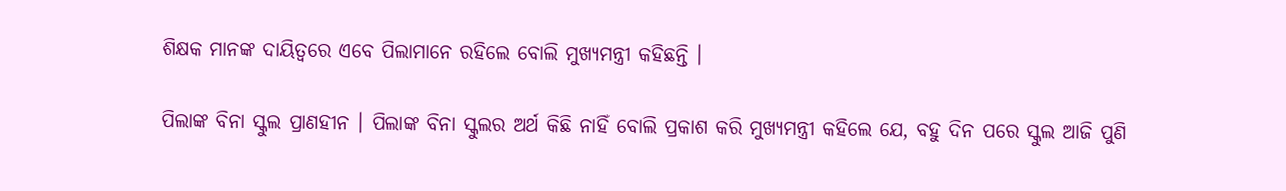ଶିକ୍ଷକ ମାନଙ୍କ ଦାୟିତ୍ବରେ ଏବେ ପିଲାମାନେ ରହିଲେ ବୋଲି ମୁଖ୍ୟମନ୍ତ୍ରୀ କହିଛନ୍ତି ।

ପିଲାଙ୍କ ବିନା ସ୍କୁଲ ପ୍ରାଣହୀନ । ପିଲାଙ୍କ ବିନା ସ୍କୁଲର ଅର୍ଥ କିଛି ନାହିଁ ବୋଲି ପ୍ରକାଶ କରି ମୁଖ୍ୟମନ୍ତ୍ରୀ କହିଲେ ଯେ, ବହୁ ଦିନ ପରେ ସ୍କୁଲ ଆଜି ପୁଣି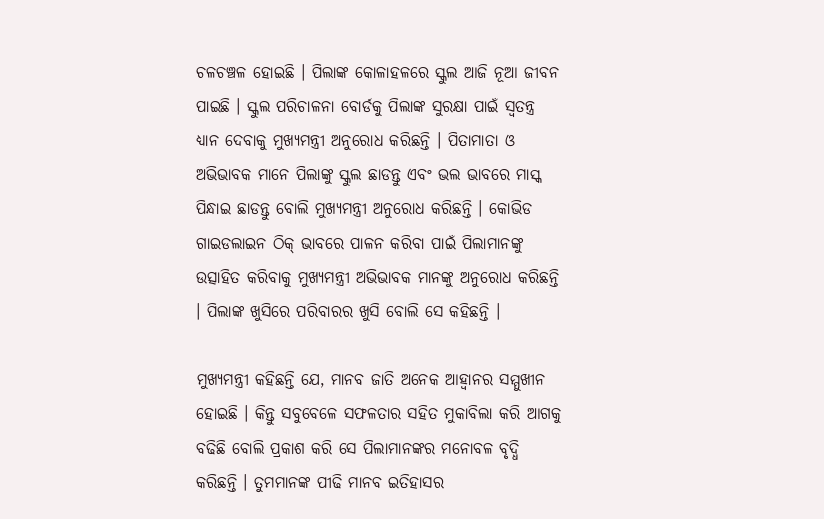ଚଳଚଞ୍ଚଳ ହୋଇଛି । ପିଲାଙ୍କ କୋଳାହଳରେ ସ୍କୁଲ ଆଜି ନୂଆ ଜୀବନ ପାଇଛି । ସ୍କୁଲ ପରିଚାଳନା ବୋର୍ଡକୁ ପିଲାଙ୍କ ସୁରକ୍ଷା ପାଇଁ ସ୍ବତନ୍ତ୍ର ଧ୍ୟାନ ଦେବାକୁ ମୁଖ୍ୟମନ୍ତ୍ରୀ ଅନୁରୋଧ କରିଛନ୍ତି । ପିତାମାତା ଓ ଅଭିଭାବକ ମାନେ ପିଲାଙ୍କୁ ସ୍କୁଲ ଛାଡନ୍ତୁ ଏବଂ ଭଲ ଭାବରେ ମାସ୍କ ପିନ୍ଧାଇ ଛାଡନ୍ତୁ ବୋଲି ମୁଖ୍ୟମନ୍ତ୍ରୀ ଅନୁରୋଧ କରିଛନ୍ତି । କୋଭିଡ ଗାଇଡଲାଇନ ଠିକ୍‌ ଭାବରେ ପାଳନ କରିବା ପାଇଁ ପିଲାମାନଙ୍କୁ ଉତ୍ସାହିତ କରିବାକୁ ମୁଖ୍ୟମନ୍ତ୍ରୀ ଅଭିଭାବକ ମାନଙ୍କୁ ଅନୁରୋଧ କରିଛନ୍ତି । ପିଲାଙ୍କ ଖୁସିରେ ପରିବାରର ଖୁସି ବୋଲି ସେ କହିଛନ୍ତି ।

ମୁଖ୍ୟମନ୍ତ୍ରୀ କହିଛନ୍ତି ଯେ, ମାନବ ଜାତି ଅନେକ ଆହ୍ବାନର ସମ୍ମୁଖୀନ ହୋଇଛି । କିନ୍ତୁ ସବୁବେଳେ ସଫଳତାର ସହିତ ମୁକାବିଲା କରି ଆଗକୁ ବଢିଛି ବୋଲି ପ୍ରକାଶ କରି ସେ ପିଲାମାନଙ୍କର ମନୋବଳ ବୃଦ୍ଧି କରିଛନ୍ତି । ତୁମମାନଙ୍କ ପୀଢି ମାନବ ଇତିହାସର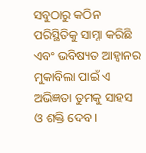ସବୁଠାରୁ କଠିନ ପରିସ୍ଥିତିକୁ ସାମ୍ନା କରିଛି ଏବଂ ଭବିଷ୍ୟତ ଆହ୍ବାନର ମୁକାବିଲା ପାଇଁ ଏ ଅଭିଜ୍ଞତା ତୁମକୁ ସାହସ ଓ ଶକ୍ତି ଦେବ ।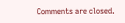Comments are closed.